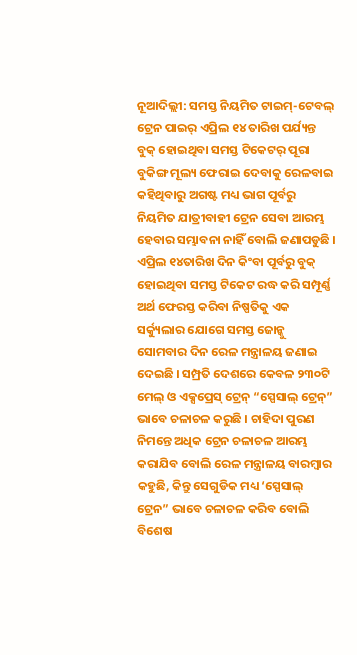ନୂଆଦିଲ୍ଲୀ: ସମସ୍ତ ନିୟମିତ ଟାଇମ୍-ଟେବଲ୍ ଟ୍ରେନ ପାଇର୍ ଏପ୍ରିଲ ୧୪ ତାରିଖ ପର୍ଯ୍ୟନ୍ତ ବୁକ୍ ହୋଇଥିବା ସମସ୍ତ ଟିକେଟର୍ ପୂରା ବୁକିଙ୍ଗ ମୂଲ୍ୟ ଫେରାଇ ଦେବାକୁ ରେଳବାଇ କହିଥିବାରୁ ଅଗଷ୍ଟ ମଧ୍ୟ ଭାଗ ପୂର୍ବରୁ ନିୟମିତ ଯାତ୍ରୀବାହୀ ଟ୍ରେନ ସେବା ଆରମ୍ଭ ହେବାର ସମ୍ଭାବନା ନାହିଁ ବୋଲି ଜଣାପଡୁଛି । ଏପ୍ରିଲ ୧୪ତାରିଖ ଦିନ କିଂବା ପୂର୍ବରୁ ବୁକ୍ ହୋଇଥିବା ସମସ୍ତ ଟିକେଟ ରଦ୍ଧ କରି ସମ୍ପୂର୍ଣ୍ଣ ଅର୍ଥ ଫେରସ୍ତ କରିବା ନିଷ୍ପତିକୁ ଏକ ସର୍କ୍ୟୁଲାର ଯୋଗେ ସମସ୍ତ ଜୋନ୍କୁ ସୋମବାର ଦିନ ରେଳ ମନ୍ତ୍ରାଳୟ ଜଣାଇ ଦେଇଛି । ସମ୍ପ୍ରତି ଦେଶରେ କେବଳ ୨୩୦ଟି ମେଲ୍ ଓ ଏକ୍ସପ୍ରେସ୍ ଟ୍ରେନ୍ “ସ୍ପେସାଲ୍ ଟ୍ରେନ୍” ଭାବେ ଚଳାଚଳ କରୁଛି । ଚାହିଦା ପୁରଣ ନିମନ୍ତେ ଅଧିକ ଟ୍ରେନ ଚଳାଚଳ ଆରମ୍ଭ କରାଯିବ ବୋଲି ରେଳ ମନ୍ତ୍ରାଳୟ ବାରମ୍ବାର କହୁଛି, କିନ୍ତୁ ସେଗୁଡିକ ମଧ୍ୟ ‘ସ୍ପେସାଲ୍ ଟ୍ରେନ” ଭାବେ ଚଳାଚଳ କରିବ ବୋଲି ବିଶେଷ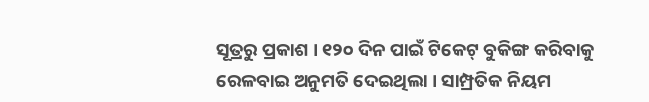ସୂତ୍ରରୁ ପ୍ରକାଶ । ୧୨୦ ଦିନ ପାଇଁ ଟିକେଟ୍ ବୁକିଙ୍ଗ କରିବାକୁ ରେଳବାଇ ଅନୁମତି ଦେଇଥିଲା । ସାମ୍ପ୍ରତିକ ନିୟମ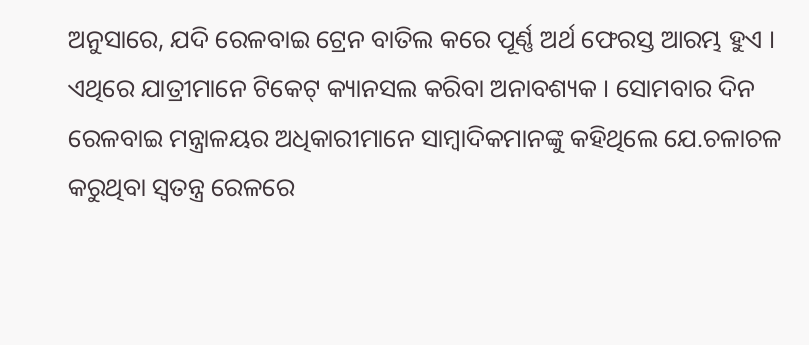ଅନୁସାରେ, ଯଦି ରେଳବାଇ ଟ୍ରେନ ବାତିଲ କରେ ପୂର୍ଣ୍ଣ ଅର୍ଥ ଫେରସ୍ତ ଆରମ୍ଭ ହୁଏ । ଏଥିରେ ଯାତ୍ରୀମାନେ ଟିକେଟ୍ କ୍ୟାନସଲ କରିବା ଅନାବଶ୍ୟକ । ସୋମବାର ଦିନ ରେଳବାଇ ମନ୍ତ୍ରାଳୟର ଅଧିକାରୀମାନେ ସାମ୍ବାଦିକମାନଙ୍କୁ କହିଥିଲେ ଯେ.ଚଳାଚଳ କରୁଥିବା ସ୍ୱତନ୍ତ୍ର ରେଳରେ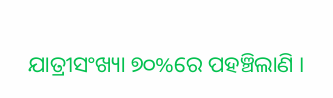ଯାତ୍ରୀସଂଖ୍ୟା ୭୦%ରେ ପହଞ୍ଚିଲାଣି ।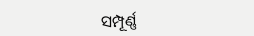ସମ୍ପୂର୍ଣ୍ଣ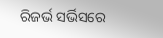ରିଜର୍ଭ ସର୍ଭିସରେ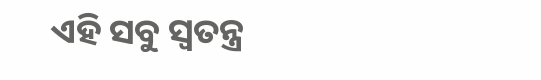ଏହି ସବୁ ସ୍ୱତନ୍ତ୍ର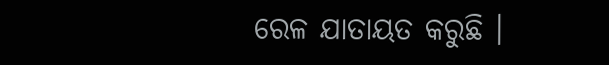ରେଳ ଯାତାୟତ କରୁଛି ।